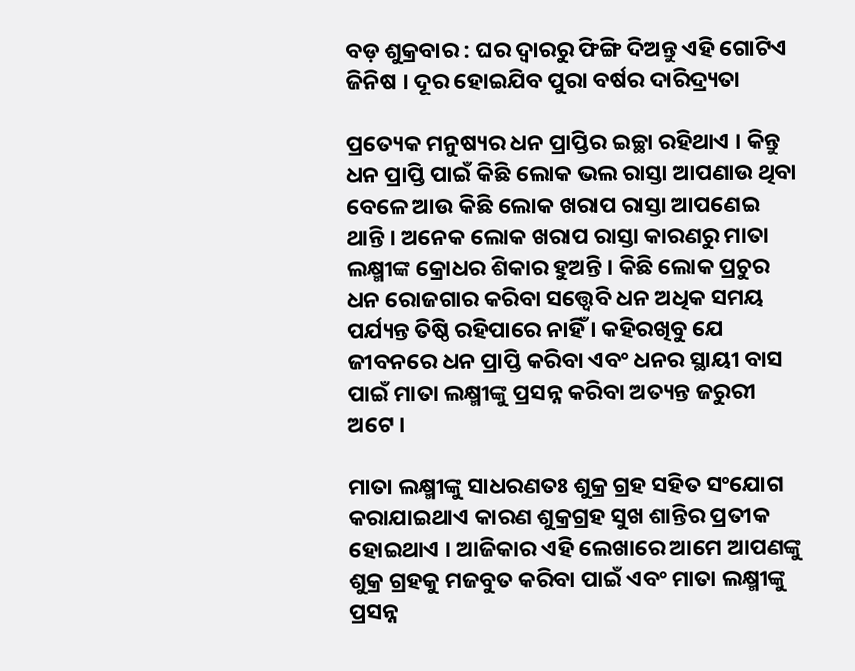ବଡ଼ ଶୁକ୍ରବାର : ଘର ଦ୍ୱାରରୁ ଫିଙ୍ଗି ଦିଅନ୍ତୁ ଏହି ଗୋଟିଏ ଜିନିଷ । ଦୂର ହୋଇଯିବ ପୁରା ବର୍ଷର ଦାରିଦ୍ର୍ୟତା

ପ୍ରତ୍ୟେକ ମନୁଷ୍ୟର ଧନ ପ୍ରାପ୍ତିର ଇଚ୍ଛା ରହିଥାଏ । କିନ୍ତୁ ଧନ ପ୍ରାପ୍ତି ପାଇଁ କିଛି ଲୋକ ଭଲ ରାସ୍ତା ଆପଣାଉ ଥିବା ବେଳେ ଆଉ କିଛି ଲୋକ ଖରାପ ରାସ୍ତା ଆପଣେଇ ଥାନ୍ତି । ଅନେକ ଲୋକ ଖରାପ ରାସ୍ତା କାରଣରୁ ମାତା ଲକ୍ଷ୍ମୀଙ୍କ କ୍ରୋଧର ଶିକାର ହୁଅନ୍ତି । କିଛି ଲୋକ ପ୍ରଚୁର ଧନ ରୋଜଗାର କରିବା ସତ୍ତ୍ୱେବି ଧନ ଅଧିକ ସମୟ ପର୍ଯ୍ୟନ୍ତ ତିଷ୍ଠି ରହିପାରେ ନାହିଁ । କହିରଖିବୁ ଯେ ଜୀବନରେ ଧନ ପ୍ରାପ୍ତି କରିବା ଏବଂ ଧନର ସ୍ଥାୟୀ ବାସ ପାଇଁ ମାତା ଲକ୍ଷ୍ମୀଙ୍କୁ ପ୍ରସନ୍ନ କରିବା ଅତ୍ୟନ୍ତ ଜରୁରୀ ଅଟେ ।

ମାତା ଲକ୍ଷ୍ମୀଙ୍କୁ ସାଧରଣତଃ ଶୁକ୍ର ଗ୍ରହ ସହିତ ସଂଯୋଗ କରାଯାଇଥାଏ କାରଣ ଶୁକ୍ରଗ୍ରହ ସୁଖ ଶାନ୍ତିର ପ୍ରତୀକ ହୋଇଥାଏ । ଆଜିକାର ଏହି ଲେଖାରେ ଆମେ ଆପଣଙ୍କୁ ଶୁକ୍ର ଗ୍ରହକୁ ମଜବୁତ କରିବା ପାଇଁ ଏବଂ ମାତା ଲକ୍ଷ୍ମୀଙ୍କୁ ପ୍ରସନ୍ନ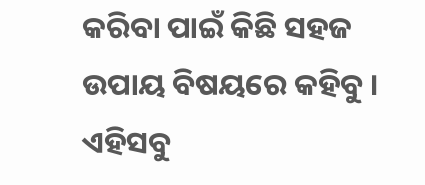କରିବା ପାଇଁ କିଛି ସହଜ ଉପାୟ ବିଷୟରେ କହିବୁ । ଏହିସବୁ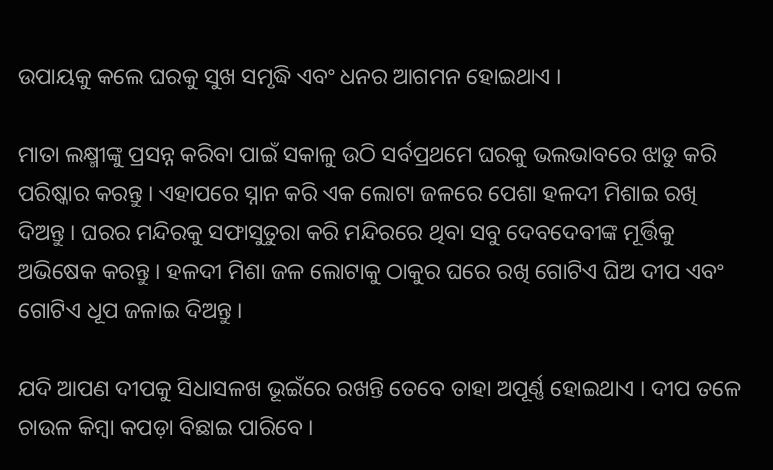ଉପାୟକୁ କଲେ ଘରକୁ ସୁଖ ସମୃଦ୍ଧି ଏବଂ ଧନର ଆଗମନ ହୋଇଥାଏ ।

ମାତା ଲକ୍ଷ୍ମୀଙ୍କୁ ପ୍ରସନ୍ନ କରିବା ପାଇଁ ସକାଳୁ ଉଠି ସର୍ବପ୍ରଥମେ ଘରକୁ ଭଲଭାବରେ ଝାଡୁ କରି ପରିଷ୍କାର କରନ୍ତୁ । ଏହାପରେ ସ୍ନାନ କରି ଏକ ଲୋଟା ଜଳରେ ପେଶା ହଳଦୀ ମିଶାଇ ରଖି ଦିଅନ୍ତୁ । ଘରର ମନ୍ଦିରକୁ ସଫାସୁତୁରା କରି ମନ୍ଦିରରେ ଥିବା ସବୁ ଦେବଦେବୀଙ୍କ ମୂର୍ତ୍ତିକୁ ଅଭିଷେକ କରନ୍ତୁ । ହଳଦୀ ମିଶା ଜଳ ଲୋଟାକୁ ଠାକୁର ଘରେ ରଖି ଗୋଟିଏ ଘିଅ ଦୀପ ଏବଂ ଗୋଟିଏ ଧୂପ ଜଳାଇ ଦିଅନ୍ତୁ ।

ଯଦି ଆପଣ ଦୀପକୁ ସିଧାସଳଖ ଭୂଇଁରେ ରଖନ୍ତି ତେବେ ତାହା ଅପୂର୍ଣ୍ଣ ହୋଇଥାଏ । ଦୀପ ତଳେ ଚାଉଳ କିମ୍ବା କପଡ଼ା ବିଛାଇ ପାରିବେ ।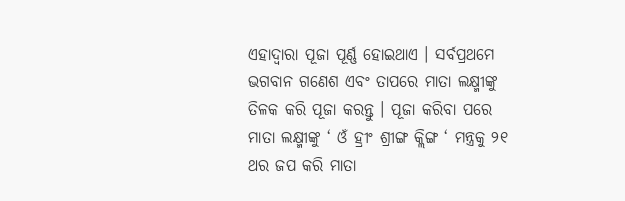ଏହାଦ୍ବାରା ପୂଜା ପୂର୍ଣ୍ଣ ହୋଇଥାଏ । ସର୍ବପ୍ରଥମେ ଭଗବାନ ଗଣେଶ ଏବଂ ତାପରେ ମାତା ଲକ୍ଷ୍ମୀଙ୍କୁ ତିଳକ କରି ପୂଜା କରନ୍ତୁ । ପୂଜା କରିବା ପରେ ମାତା ଲକ୍ଷ୍ମୀଙ୍କୁ ‘ ଓଁ ହ୍ରୀଂ ଶ୍ରୀଙ୍ଗ କ୍ଲିଙ୍ଗ ‘ ମନ୍ତ୍ରକୁ ୨୧ ଥର ଜପ କରି ମାତା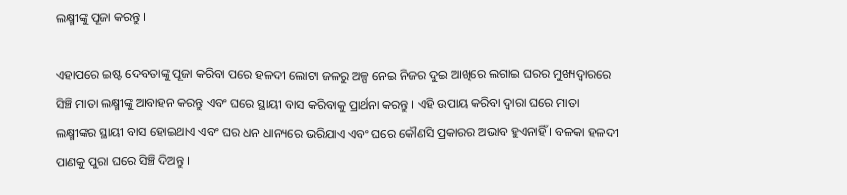ଲକ୍ଷ୍ମୀଙ୍କୁ ପୂଜା କରନ୍ତୁ ।

ଏହାପରେ ଇଷ୍ଟ ଦେବତାଙ୍କୁ ପୂଜା କରିବା ପରେ ହଳଦୀ ଲୋଟା ଜଳରୁ ଅଳ୍ପ ନେଇ ନିଜର ଦୁଇ ଆଖିରେ ଲଗାଇ ଘରର ମୁଖ୍ୟଦ୍ୱାରରେ ସିଞ୍ଚି ମାତା ଲକ୍ଷ୍ମୀଙ୍କୁ ଆବାହନ କରନ୍ତୁ ଏବଂ ଘରେ ସ୍ଥାୟୀ ବାସ କରିବାକୁ ପ୍ରାର୍ଥନା କରନ୍ତୁ । ଏହି ଉପାୟ କରିବା ଦ୍ୱାରା ଘରେ ମାତା ଲକ୍ଷ୍ମୀଙ୍କର ସ୍ଥାୟୀ ବାସ ହୋଇଥାଏ ଏବଂ ଘର ଧନ ଧାନ୍ୟରେ ଭରିଯାଏ ଏବଂ ଘରେ କୌଣସି ପ୍ରକାରର ଅଭାବ ହୁଏନାହିଁ । ବଳକା ହଳଦୀ ପାଣକୁ ପୁରା ଘରେ ସିଞ୍ଚି ଦିଅନ୍ତୁ ।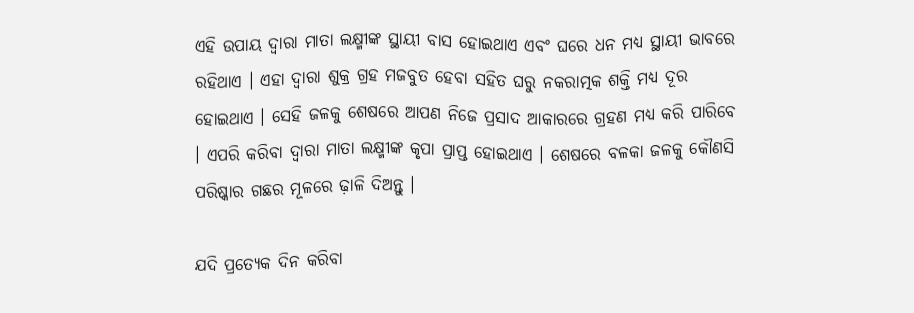ଏହି ଉପାୟ ଦ୍ୱାରା ମାତା ଲକ୍ଷ୍ମୀଙ୍କ ସ୍ଥାୟୀ ବାସ ହୋଇଥାଏ ଏବଂ ଘରେ ଧନ ମଧ୍ୟ ସ୍ଥାୟୀ ଭାବରେ ରହିଥାଏ । ଏହା ଦ୍ୱାରା ଶୁକ୍ର ଗ୍ରହ ମଜବୁତ ହେବା ସହିତ ଘରୁ ନକରାତ୍ମକ ଶକ୍ତି ମଧ୍ୟ ଦୂର ହୋଇଥାଏ । ସେହି ଜଳକୁ ଶେଷରେ ଆପଣ ନିଜେ ପ୍ରସାଦ ଆକାରରେ ଗ୍ରହଣ ମଧ୍ୟ କରି ପାରିବେ । ଏପରି କରିବା ଦ୍ୱାରା ମାତା ଲକ୍ଷ୍ମୀଙ୍କ କୃପା ପ୍ରାପ୍ତ ହୋଇଥାଏ । ଶେଷରେ ବଳକା ଜଳକୁ କୌଣସି ପରିଷ୍କାର ଗଛର ମୂଳରେ ଢ଼ାଳି ଦିଅନ୍ତୁ ।

ଯଦି ପ୍ରତ୍ୟେକ ଦିନ କରିବା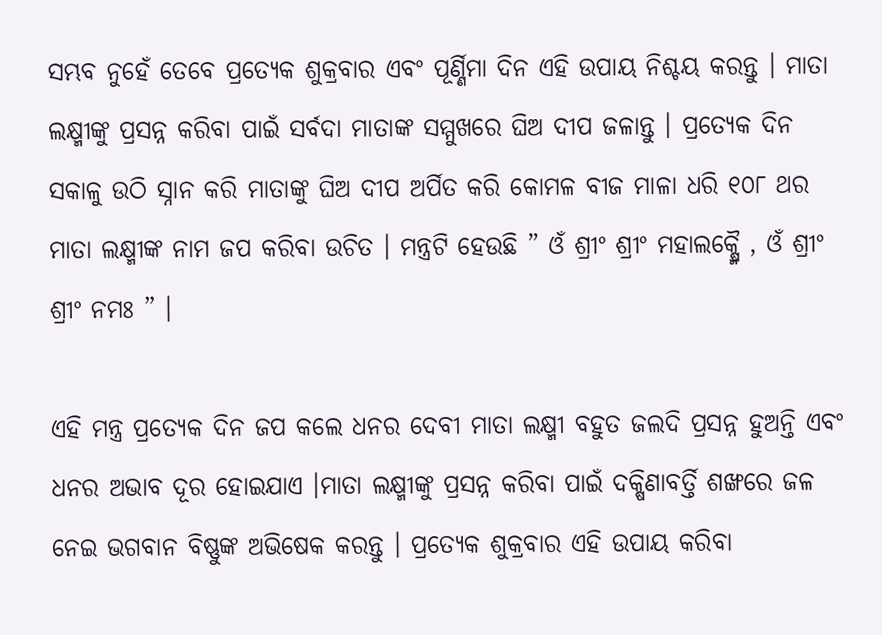ସମ୍ଭବ ନୁହେଁ ତେବେ ପ୍ରତ୍ୟେକ ଶୁକ୍ରବାର ଏବଂ ପୂର୍ଣ୍ଣିମା ଦିନ ଏହି ଉପାୟ ନିଶ୍ଚୟ କରନ୍ତୁ । ମାତା ଲକ୍ଷ୍ମୀଙ୍କୁ ପ୍ରସନ୍ନ କରିବା ପାଇଁ ସର୍ବଦା ମାତାଙ୍କ ସମ୍ମୁଖରେ ଘିଅ ଦୀପ ଜଳାନ୍ତୁ । ପ୍ରତ୍ୟେକ ଦିନ ସକାଳୁ ଉଠି ସ୍ନାନ କରି ମାତାଙ୍କୁ ଘିଅ ଦୀପ ଅର୍ପିତ କରି କୋମଳ ବୀଜ ମାଳା ଧରି ୧୦୮ ଥର ମାତା ଲକ୍ଷ୍ମୀଙ୍କ ନାମ ଜପ କରିବା ଉଚିତ । ମନ୍ତ୍ରଟି ହେଉଛି ” ଓଁ ଶ୍ରୀଂ ଶ୍ରୀଂ ମହାଲକ୍ଷ୍ମୈ , ଓଁ ଶ୍ରୀଂ ଶ୍ରୀଂ ନମଃ ” ।

ଏହି ମନ୍ତ୍ର ପ୍ରତ୍ୟେକ ଦିନ ଜପ କଲେ ଧନର ଦେବୀ ମାତା ଲକ୍ଷ୍ମୀ ବହୁତ ଜଲଦି ପ୍ରସନ୍ନ ହୁଅନ୍ତି ଏବଂ ଧନର ଅଭାବ ଦୂର ହୋଇଯାଏ ।ମାତା ଲକ୍ଷ୍ମୀଙ୍କୁ ପ୍ରସନ୍ନ କରିବା ପାଇଁ ଦକ୍ଷିଣାବର୍ତ୍ତି ଶଙ୍ଖରେ ଜଳ ନେଇ ଭଗବାନ ବିଷ୍ଣୁଙ୍କ ଅଭିଷେକ କରନ୍ତୁ । ପ୍ରତ୍ୟେକ ଶୁକ୍ରବାର ଏହି ଉପାୟ କରିବା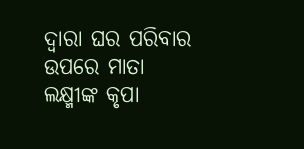ଦ୍ୱାରା ଘର ପରିବାର ଉପରେ ମାତା ଲକ୍ଷ୍ମୀଙ୍କ କୃପା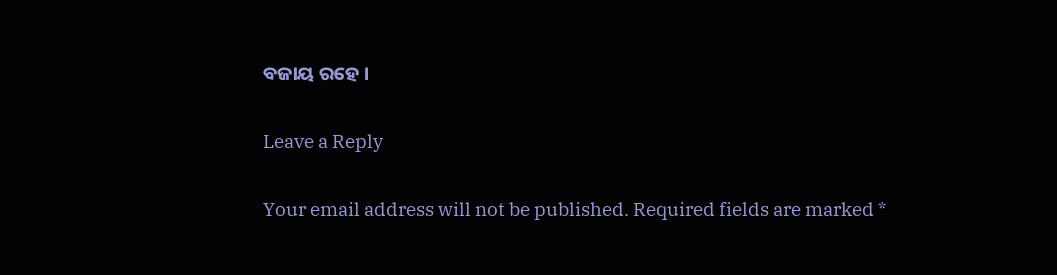ବଜାୟ ରହେ ।

Leave a Reply

Your email address will not be published. Required fields are marked *